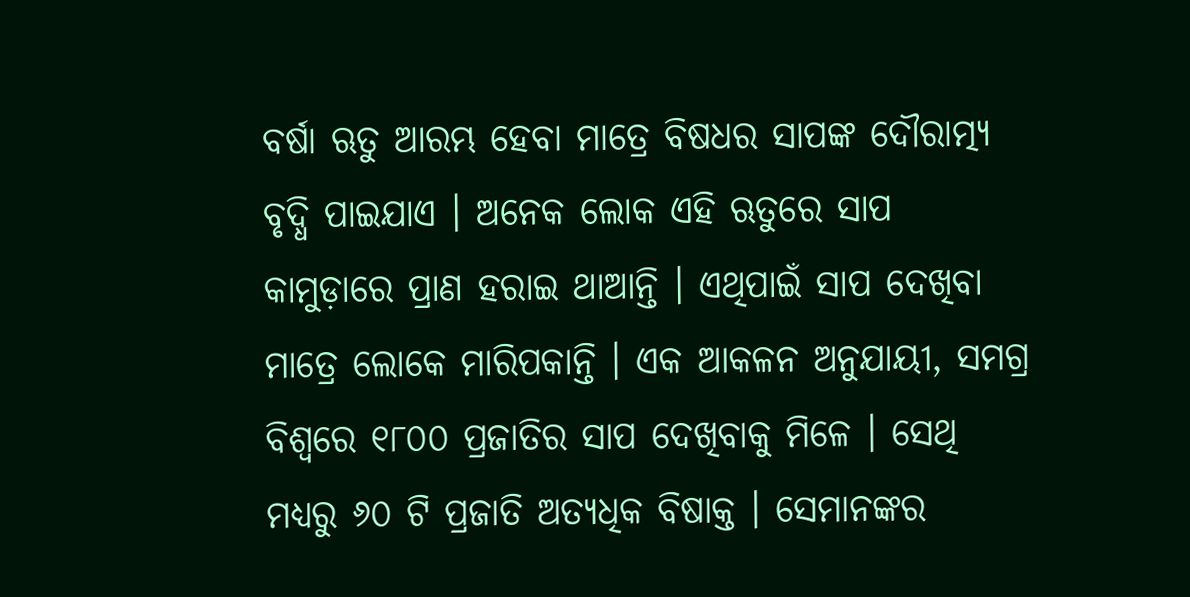ବର୍ଷା ଋତୁ ଆରମ୍ଭ ହେବା ମାତ୍ରେ ବିଷଧର ସାପଙ୍କ ଦୌରାତ୍ମ୍ୟ ବୃଦ୍ଧି ପାଇଯାଏ । ଅନେକ ଲୋକ ଏହି ଋତୁରେ ସାପ କାମୁଡ଼ାରେ ପ୍ରାଣ ହରାଇ ଥାଆନ୍ତି । ଏଥିପାଇଁ ସାପ ଦେଖିବା ମାତ୍ରେ ଲୋକେ ମାରିପକାନ୍ତି । ଏକ ଆକଳନ ଅନୁଯାୟୀ, ସମଗ୍ର ବିଶ୍ୱରେ ୧୮୦୦ ପ୍ରଜାତିର ସାପ ଦେଖିବାକୁ ମିଳେ । ସେଥି ମଧ୍ୟରୁ ୬୦ ଟି ପ୍ରଜାତି ଅତ୍ୟଧିକ ବିଷାକ୍ତ । ସେମାନଙ୍କର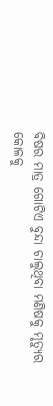ବିଷର ମାତ୍ର ଗୋଟିଏ ବୁନ୍ଦା ଚାଲୁଥିବା ମଣିଷକୁ ମୃତ୍ୟୁର କୋଳକୁ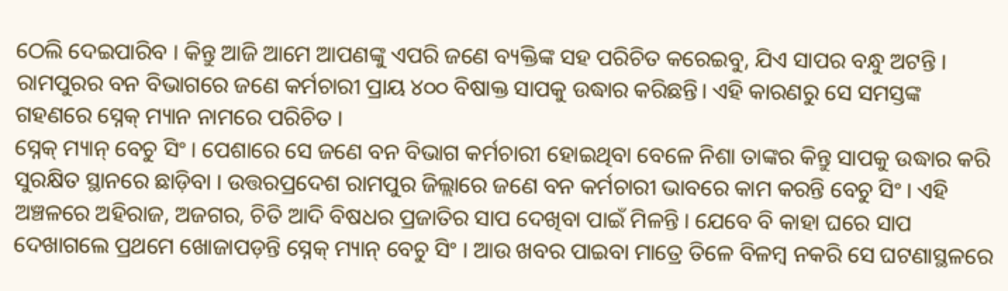ଠେଲି ଦେଇପାରିବ । କିନ୍ତୁ ଆଜି ଆମେ ଆପଣଙ୍କୁ ଏପରି ଜଣେ ବ୍ୟକ୍ତିଙ୍କ ସହ ପରିଚିତ କରେଇବୁ, ଯିଏ ସାପର ବନ୍ଧୁ ଅଟନ୍ତି । ରାମପୁରର ବନ ବିଭାଗରେ ଜଣେ କର୍ମଚାରୀ ପ୍ରାୟ ୪୦୦ ବିଷାକ୍ତ ସାପକୁ ଉଦ୍ଧାର କରିଛନ୍ତି। ଏହି କାରଣରୁ ସେ ସମସ୍ତଙ୍କ ଗହଣରେ ସ୍ନେକ୍ ମ୍ୟାନ ନାମରେ ପରିଚିତ ।
ସ୍ନେକ୍ ମ୍ୟାନ୍ ବେଚୁ ସିଂ । ପେଶାରେ ସେ ଜଣେ ବନ ବିଭାଗ କର୍ମଚାରୀ ହୋଇଥିବା ବେଳେ ନିଶା ତାଙ୍କର କିନ୍ତୁ ସାପକୁ ଉଦ୍ଧାର କରି ସୁରକ୍ଷିତ ସ୍ଥାନରେ ଛାଡ଼ିବା । ଉତ୍ତରପ୍ରଦେଶ ରାମପୁର ଜିଲ୍ଲାରେ ଜଣେ ବନ କର୍ମଚାରୀ ଭାବରେ କାମ କରନ୍ତି ବେଚୁ ସିଂ । ଏହି ଅଞ୍ଚଳରେ ଅହିରାଜ, ଅଜଗର, ଚିତି ଆଦି ବିଷଧର ପ୍ରଜାତିର ସାପ ଦେଖିବା ପାଇଁ ମିଳନ୍ତି । ଯେବେ ବି କାହା ଘରେ ସାପ ଦେଖାଗଲେ ପ୍ରଥମେ ଖୋଜାପଡ଼ନ୍ତି ସ୍ନେକ୍ ମ୍ୟାନ୍ ବେଚୁ ସିଂ । ଆଉ ଖବର ପାଇବା ମାତ୍ରେ ତିଳେ ବିଳମ୍ବ ନକରି ସେ ଘଟଣାସ୍ଥଳରେ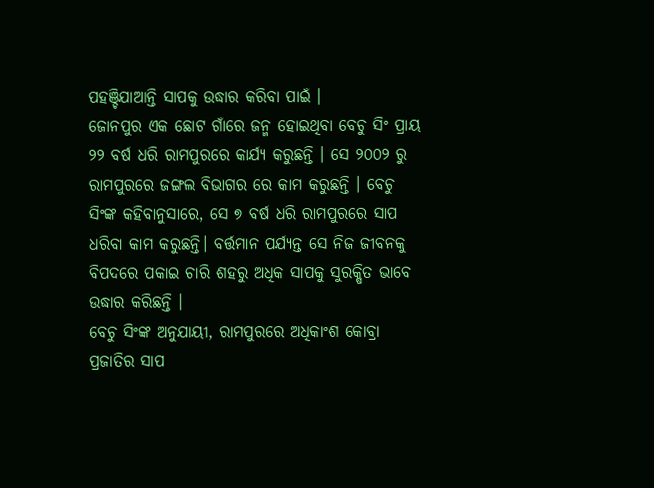ପହଞ୍ଚିଯାଆନ୍ତି ସାପକୁ ଉଦ୍ଧାର କରିବା ପାଇଁ ।
ଜୋନପୁର ଏକ ଛୋଟ ଗାଁରେ ଜନ୍ମ ହୋଇଥିବା ବେଚୁ ସିଂ ପ୍ରାୟ ୨୨ ବର୍ଷ ଧରି ରାମପୁରରେ କାର୍ଯ୍ୟ କରୁଛନ୍ତି । ସେ ୨୦୦୨ ରୁ ରାମପୁରରେ ଜଙ୍ଗଲ ବିଭାଗର ରେ କାମ କରୁଛନ୍ତି । ବେଚୁ ସିଂଙ୍କ କହିବାନୁସାରେ, ସେ ୭ ବର୍ଷ ଧରି ରାମପୁରରେ ସାପ ଧରିବା କାମ କରୁଛନ୍ତି। ବର୍ତ୍ତମାନ ପର୍ଯ୍ୟନ୍ତ ସେ ନିଜ ଜୀବନକୁ ବିପଦରେ ପକାଇ ଚାରି ଶହରୁ ଅଧିକ ସାପକୁ ସୁରକ୍ଷିତ ଭାବେ ଉଦ୍ଧାର କରିଛନ୍ତି ।
ବେଚୁ ସିଂଙ୍କ ଅନୁଯାୟୀ, ରାମପୁରରେ ଅଧିକାଂଶ କୋବ୍ରା ପ୍ରଜାତିର ସାପ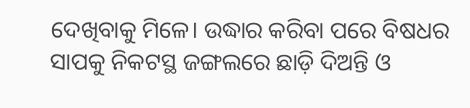ଦେଖିବାକୁ ମିଳେ। ଉଦ୍ଧାର କରିବା ପରେ ବିଷଧର ସାପକୁ ନିକଟସ୍ଥ ଜଙ୍ଗଲରେ ଛାଡ଼ି ଦିଅନ୍ତି ଓ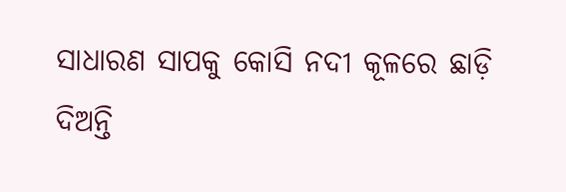ସାଧାରଣ ସାପକୁ କୋସି ନଦୀ କୂଳରେ ଛାଡ଼ି ଦିଅନ୍ତି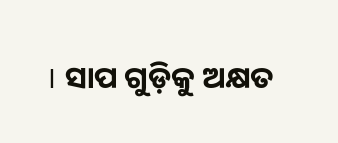। ସାପ ଗୁଡ଼ିକୁ ଅକ୍ଷତ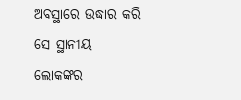ଅବସ୍ଥାରେ ଉଦ୍ଧାର କରି ସେ ସ୍ଥାନୀୟ ଲୋକଙ୍କର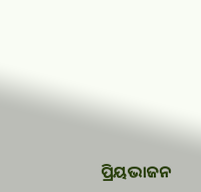ପ୍ରିୟଭାଜନ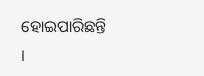ହୋଇପାରିଛନ୍ତି ।